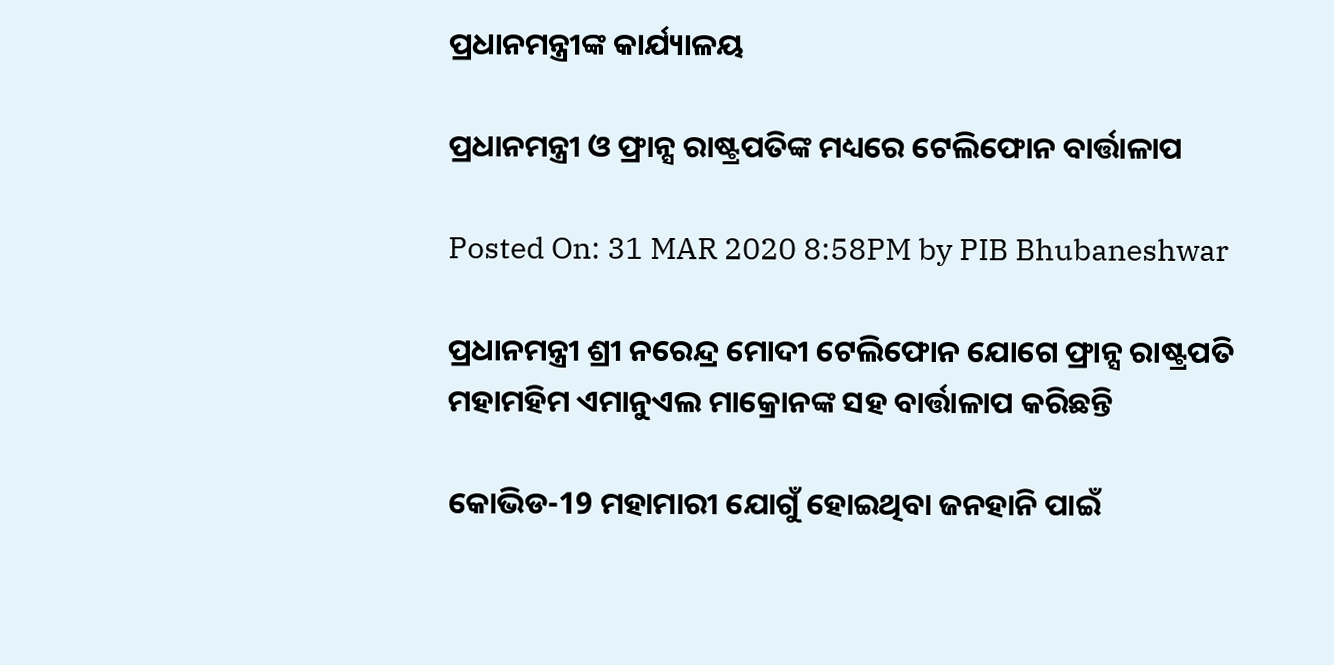ପ୍ରଧାନମନ୍ତ୍ରୀଙ୍କ କାର୍ଯ୍ୟାଳୟ

ପ୍ରଧାନମନ୍ତ୍ରୀ ଓ ଫ୍ରାନ୍ସ ରାଷ୍ଟ୍ରପତିଙ୍କ ମଧ୍ୟରେ ଟେଲିଫୋନ ବାର୍ତ୍ତାଳାପ

Posted On: 31 MAR 2020 8:58PM by PIB Bhubaneshwar

ପ୍ରଧାନମନ୍ତ୍ରୀ ଶ୍ରୀ ନରେନ୍ଦ୍ର ମୋଦୀ ଟେଲିଫୋନ ଯୋଗେ ଫ୍ରାନ୍ସ ରାଷ୍ଟ୍ରପତି ମହାମହିମ ଏମାନୁଏଲ ମାକ୍ରୋନଙ୍କ ସହ ବାର୍ତ୍ତାଳାପ କରିଛନ୍ତି

କୋଭିଡ-19 ମହାମାରୀ ଯୋଗୁଁ ହୋଇଥିବା ଜନହାନି ପାଇଁ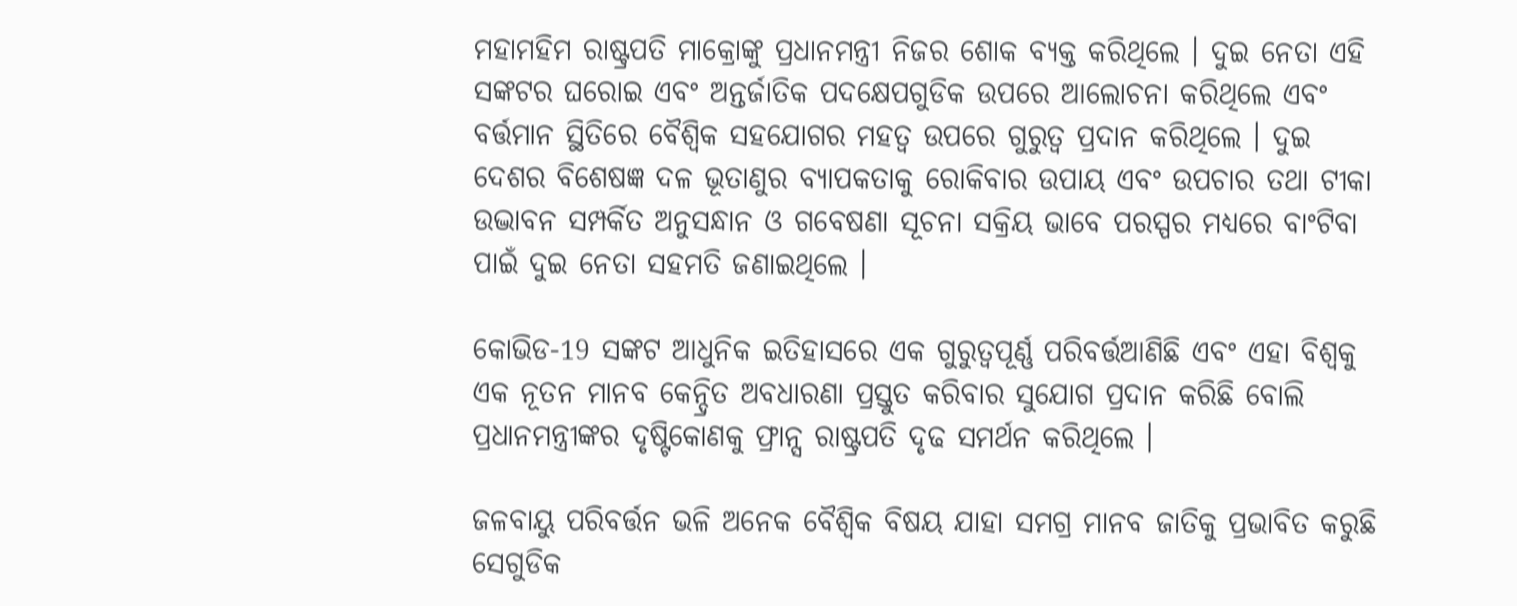ମହାମହିମ ରାଷ୍ଟ୍ରପତି ମାକ୍ରୋଙ୍କୁ ପ୍ରଧାନମନ୍ତ୍ରୀ ନିଜର ଶୋକ ବ୍ୟକ୍ତ କରିଥିଲେ । ଦୁଇ ନେତା ଏହି ସଙ୍କଟର ଘରୋଇ ଏବଂ ଅନ୍ତର୍ଜାତିକ ପଦକ୍ଷେପଗୁଡିକ ଉପରେ ଆଲୋଚନା କରିଥିଲେ ଏବଂ ବର୍ତ୍ତମାନ ସ୍ଥିତିରେ ବୈଶ୍ୱିକ ସହଯୋଗର ମହତ୍ୱ ଉପରେ ଗୁରୁତ୍ୱ ପ୍ରଦାନ କରିଥିଲେ । ଦୁଇ ଦେଶର ବିଶେଷଜ୍ଞ ଦଳ ଭୂତାଣୁର ବ୍ୟାପକତାକୁ ରୋକିବାର ଉପାୟ ଏବଂ ଉପଚାର ତଥା ଟୀକା ଉଦ୍ଭାବନ ସମ୍ପର୍କିତ ଅନୁସନ୍ଧାନ ଓ ଗବେଷଣା ସୂଚନା ସକ୍ରିୟ ଭାବେ ପରସ୍ପର ମଧ୍ୟରେ ବାଂଟିବା ପାଇଁ ଦୁଇ ନେତା ସହମତି ଜଣାଇଥିଲେ ।

କୋଭିଡ-19 ସଙ୍କଟ ଆଧୁନିକ ଇତିହାସରେ ଏକ ଗୁରୁତ୍ୱପୂର୍ଣ୍ଣ ପରିବର୍ତ୍ତଆଣିଛି ଏବଂ ଏହା ବିଶ୍ୱକୁ ଏକ ନୂତନ ମାନବ କେନ୍ଦ୍ରିତ ଅବଧାରଣା ପ୍ରସ୍ତୁତ କରିବାର ସୁଯୋଗ ପ୍ରଦାନ କରିଛି ବୋଲି ପ୍ରଧାନମନ୍ତ୍ରୀଙ୍କର ଦୃଷ୍ଟିକୋଣକୁ ଫ୍ରାନ୍ସ ରାଷ୍ଟ୍ରପତି ଦୃଢ ସମର୍ଥନ କରିଥିଲେ ।

ଜଳବାୟୁ ପରିବର୍ତ୍ତନ ଭଳି ଅନେକ ବୈଶ୍ୱିକ ବିଷୟ ଯାହା ସମଗ୍ର ମାନବ ଜାତିକୁ ପ୍ରଭାବିତ କରୁଛି ସେଗୁଡିକ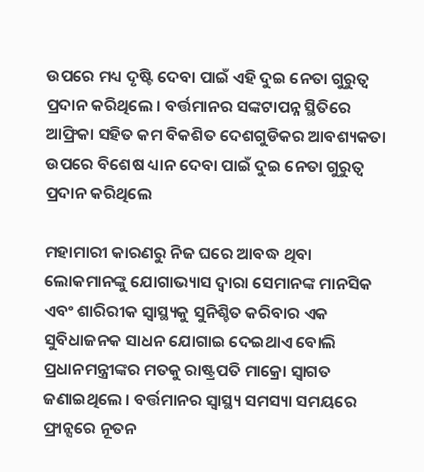ଉପରେ ମଧ୍ୟ ଦୃଷ୍ଟି ଦେବା ପାଇଁ ଏହି ଦୁଇ ନେତା ଗୁରୁତ୍ୱ ପ୍ରଦାନ କରିଥିଲେ । ବର୍ତ୍ତମାନର ସଙ୍କଟାପନ୍ନ ସ୍ଥିତିରେ ଆଫ୍ରିକା ସହିତ କମ ବିକଶିତ ଦେଶଗୁଡିକର ଆବଶ୍ୟକତା ଉପରେ ବିଶେଷ ଧ୍ୟାନ ଦେବା ପାଇଁ ଦୁଇ ନେତା ଗୁରୁତ୍ୱ ପ୍ରଦାନ କରିଥିଲେ

ମହାମାରୀ କାରଣରୁ ନିଜ ଘରେ ଆବଦ୍ଧ ଥିବା ଲୋକମାନଙ୍କୁ ଯୋଗାଭ୍ୟାସ ଦ୍ୱାରା ସେମାନଙ୍କ ମାନସିକ ଏବଂ ଶାରିରୀକ ସ୍ୱାସ୍ଥ୍ୟକୁ ସୁନିଶ୍ଚିତ କରିବାର ଏକ ସୁବିଧାଜନକ ସାଧନ ଯୋଗାଇ ଦେଇଥାଏ ବୋଲି ପ୍ରଧାନମନ୍ତ୍ରୀଙ୍କର ମତକୁ ରାଷ୍ଟ୍ରପତି ମାକ୍ରୋ ସ୍ୱାଗତ ଜଣାଇଥିଲେ । ବର୍ତ୍ତମାନର ସ୍ୱାସ୍ଥ୍ୟ ସମସ୍ୟା ସମୟରେ ଫ୍ରାନ୍ସରେ ନୂତନ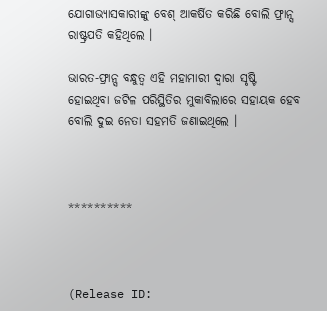ଯୋଗାଭ୍ୟାସକାରୀଙ୍କୁ ବେଶ୍ ଆକର୍ଷିତ କରିଛି ବୋଲି ଫ୍ରାନ୍ସ ରାଷ୍ଟ୍ରପତି କହିଥିଲେ ।

ଭାରତ-ଫ୍ରାନ୍ସ ବନ୍ଧୁତ୍ୱ ଏହି ମହାମାରୀ ଦ୍ଵାରା ସୃଷ୍ଟି ହୋଇଥିବା ଜଟିଳ ପରିସ୍ଥିତିର ମୁକାବିଲାରେ ସହାୟକ ହେବ ବୋଲି ଦୁଇ ନେତା ସହମତି ଜଣାଇଥିଲେ ।



**********



(Release ID: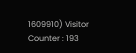1609910) Visitor Counter : 193